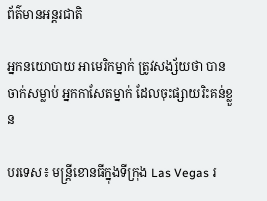ព័ត៌មានអន្តរជាតិ

អ្នកនយោបាយ អាមេរិកម្នាក់ ត្រូវសង្ស័យថា បានចាក់សម្លាប់ អ្នកកាសែតម្នាក់ ដែលចុះផ្សាយរិះគន់ខ្លួន

បរទេស៖ មន្ត្រីខោនធីក្នុងទីក្រុង Las Vegas រ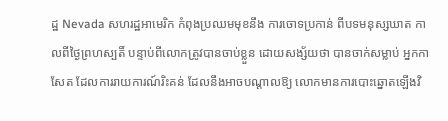ដ្ឋ Nevada សហរដ្ឋអាមេរិក កំពុងប្រឈមមុខនឹង ការចោទប្រកាន់ ពីបទមនុស្សឃាត កាលពីថ្ងៃព្រហស្បតិ៍ បន្ទាប់ពីលោកត្រូវបានចាប់ខ្លួន ដោយសង្ស័យថា បានចាក់សម្លាប់ អ្នកកាសែត ដែលការរាយការណ៍រិះគន់ ដែលនឹងអាចបណ្តាលឱ្យ លោកមានការបោះឆ្នោតឡើងវិ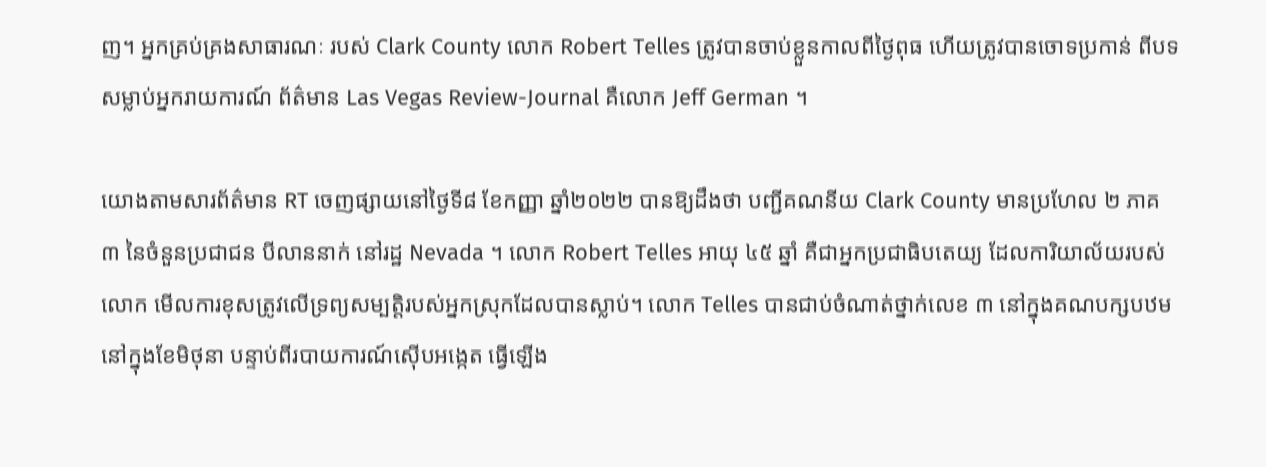ញ។ អ្នកគ្រប់គ្រងសាធារណៈ របស់ Clark County លោក Robert Telles ត្រូវបានចាប់ខ្លួនកាលពីថ្ងៃពុធ ហើយត្រូវបានចោទប្រកាន់ ពីបទសម្លាប់អ្នករាយការណ៍ ព័ត៌មាន Las Vegas Review-Journal គឺលោក Jeff German ។

យោងតាមសារព័ត៌មាន RT ចេញផ្សាយនៅថ្ងៃទី៨ ខែកញ្ញា ឆ្នាំ២០២២ បានឱ្យដឹងថា បញ្ជីគណនីយ Clark County មានប្រហែល ២ ភាគ ៣ នៃចំនួនប្រជាជន បីលាននាក់ នៅរដ្ឋ Nevada ។ លោក Robert Telles អាយុ ៤៥ ឆ្នាំ គឺជាអ្នកប្រជាធិបតេយ្យ ដែលការិយាល័យរបស់លោក មើលការខុសត្រូវលើទ្រព្យសម្បត្តិរបស់អ្នកស្រុកដែលបានស្លាប់។ លោក Telles បានជាប់ចំណាត់ថ្នាក់លេខ ៣ នៅក្នុងគណបក្សបឋម នៅក្នុងខែមិថុនា បន្ទាប់ពីរបាយការណ៍ស៊ើបអង្កេត ធ្វើឡើង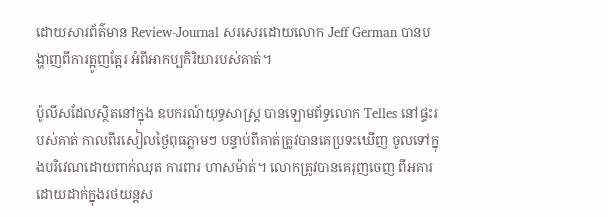ដោយសារព័ត៌មាន Review-Journal សរសេរដោយលោក Jeff German បានបង្ហាញពីការត្អូញត្អែរ អំពីអាកប្បកិរិយារបស់គាត់។

ប៉ូលីសដែលស្ថិតនៅក្នុង ឧបករណ៍យុទ្ធសាស្ត្រ បានឡោមព័ទ្ធលោក Telles នៅផ្ទះរបស់គាត់ កាលពីរសៀលថ្ងៃពុធភ្លាមៗ បន្ទាប់ពីគាត់ត្រូវបានគេប្រទះឃើញ ចូលទៅក្នុងបរិវេណដោយពាក់ឈុត ការពារ ហាសម៉ាត់។ លោកត្រូវបានគេរុញចេញ ពីអគារដោយដាក់ក្នុងរថយន្តស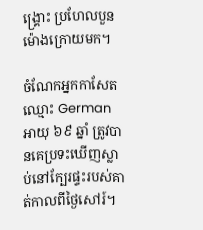ង្គ្រោះ ប្រហែលបួនម៉ោងក្រោយមក។

ចំណែកអ្នកកាសែតឈ្មោះ German អាយុ ៦៩ ឆ្នាំ ត្រូវបានគេប្រទះឃើញស្លាប់នៅក្បែរផ្ទះរបស់គាត់កាលពីថ្ងៃសៅរ៍។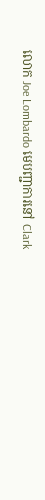លោក Joe Lombardo មេបញ្ជាការនៅ Clark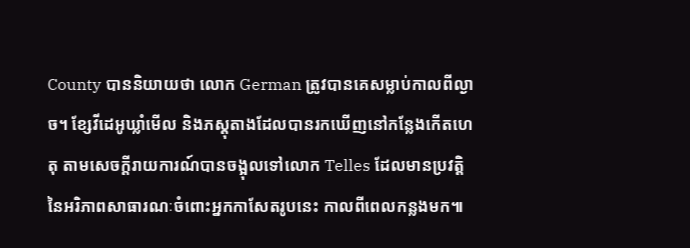County បាននិយាយថា លោក German ត្រូវបានគេសម្លាប់កាលពីល្ងាច។ ខ្សែវីដេអូឃ្លាំមើល និងភស្តុតាងដែលបានរកឃើញនៅកន្លែងកើតហេតុ តាមសេចក្តីរាយការណ៍បានចង្អុលទៅលោក Telles ដែលមានប្រវត្តិនៃអរិភាពសាធារណៈចំពោះអ្នកកាសែតរូបនេះ កាលពីពេលកន្លងមក៕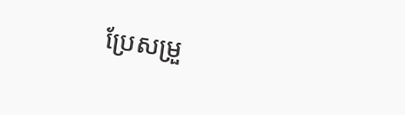ប្រែសម្រួ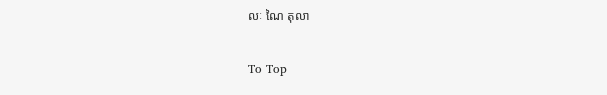លៈ ណៃ តុលា

To Top